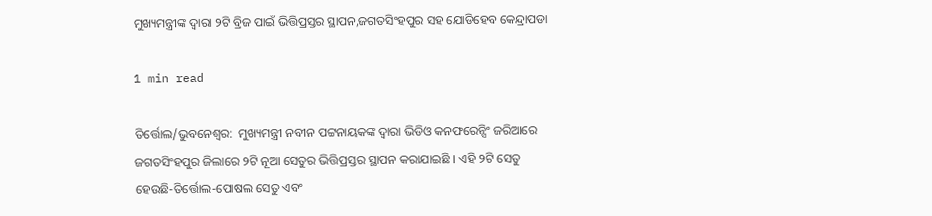ମୁଖ୍ୟମନ୍ତ୍ରୀଙ୍କ ଦ୍ୱାରା ୨ଟି ବ୍ରିଜ ପାଇଁ ଭିତ୍ତିପ୍ରସ୍ତର ସ୍ଥାପନ,ଜଗତସିଂହପୁର ସହ ଯୋଡିହେବ କେନ୍ଦ୍ରାପଡା

1 min read

ତିର୍ତ୍ତୋଲ/ଭୁବନେଶ୍ୱର:  ମୁଖ୍ୟମନ୍ତ୍ରୀ ନବୀନ ପଟ୍ଟନାୟକଙ୍କ ଦ୍ୱାରା ଭିଡିଓ କନଫରେନ୍ସିଂ ଜରିଆରେ ଜଗତସିଂହପୁର ଜିଲାରେ ୨ଟି ନୂଆ ସେତୁର ଭିତ୍ତିପ୍ରସ୍ତର ସ୍ଥାପନ କରାଯାଇଛି । ଏହି ୨ଟି ସେତୁ ହେଉଛି-ତିର୍ତ୍ତୋଲ-ପୋଷଲ ସେତୁ ଏବଂ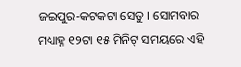ଜଇପୁର-କଟକଟା ସେତୁ । ସୋମବାର ମଧ୍ୟାହ୍ନ ୧୨ଟା ୧୫ ମିନିଟ୍ ସମୟରେ ଏହି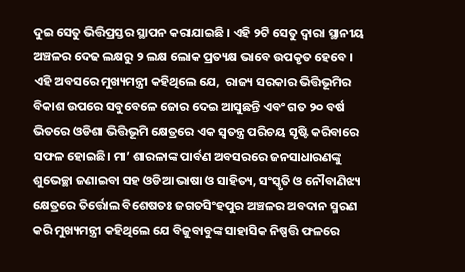ଦୁଇ ସେତୁ ଭିତ୍ତିପ୍ରସ୍ତର ସ୍ଥାପନ କରାଯାଇଛି । ଏହି ୨ଟି ସେତୁ ଦ୍ୱାରା ସ୍ଥାନୀୟ ଅଞ୍ଚଳର ଦେଢ ଲକ୍ଷରୁ ୨ ଲକ୍ଷ ଲୋକ ପ୍ରତ୍ୟକ୍ଷ ଭାବେ ଉପକୃତ ହେବେ । ଏହି ଅବସରେ ମୁଖ୍ୟମନ୍ତ୍ରୀ କହିଥିଲେ ଯେ,  ରାଜ୍ୟ ସରକାର ଭିତ୍ତିଭୂମିର ବିକାଶ ଉପରେ ସବୁବେଳେ ଜୋର ଦେଇ ଆସୁଛନ୍ତି ଏବଂ ଗତ ୨୦ ବର୍ଷ ଭିତରେ ଓଡିଶା ଭିତ୍ତିଭୂମି କ୍ଷେତ୍ରରେ ଏକ ସ୍ବତନ୍ତ୍ର ପରିଚୟ ସୃଷ୍ଟି କରିବାରେ ସଫଳ ହୋଇଛି। ମା’ ଶାରଳାଙ୍କ ପାର୍ବଣ ଅବସରରେ ଜନସାଧାରଣଙ୍କୁ ଶୁଭେଚ୍ଛା ଜଣାଇବା ସହ ଓଡିଆ ଭାଷା ଓ ସାହିତ୍ୟ, ସଂସ୍କୃତି ଓ ନୌବାଣିଝ୍ୟ କ୍ଷେତ୍ରରେ ତିର୍ତ୍ତୋଲ ବିଶେଷତଃ ଜଗତସିଂହପୁର ଅଞ୍ଚଳର ଅବଦାନ ସ୍ମରଣ କରି ମୁଖ୍ୟମନ୍ତ୍ରୀ କହିଥିଲେ ଯେ ବିଜୁବାବୁଙ୍କ ସାହାସିକ ନିଷ୍ପତ୍ତି ଫଳରେ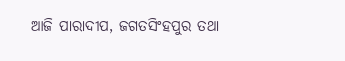ଆଜି ପାରାଦୀପ, ଜଗତସିଂହପୁର ତଥା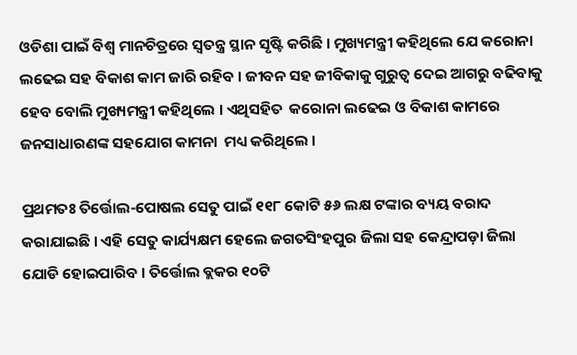ଓଡିଶା ପାଇଁ ବିଶ୍ବ ମାନଚିତ୍ରରେ ସ୍ବତନ୍ତ୍ର ସ୍ଥାନ ସୃଷ୍ଟି କରିଛି । ମୁଖ୍ୟମନ୍ତ୍ରୀ କହିଥିଲେ ଯେ କରୋନା ଲଢେଇ ସହ ବିକାଶ କାମ ଜାରି ରହିବ । ଜୀବନ ସହ ଜୀବିକାକୁ ଗୁରୁତ୍ବ ଦେଇ ଆଗରୁ ବଢିବାକୁ ହେବ ବୋଲି ମୁଖ୍ୟମନ୍ତ୍ରୀ କହିଥିଲେ । ଏଥିସହିତ  କରୋନା ଲଢେଇ ଓ ବିକାଶ କାମରେ ଜନସାଧାରଣଙ୍କ ସହଯୋଗ କାମନା  ମଧ୍ୟ କରିଥିଲେ ।

ପ୍ରଥମତଃ ତିର୍ତ୍ତୋଲ-ପୋଷଲ ସେତୁ ପାଇଁ ୧୧୮ କୋଟି ୫୬ ଲକ୍ଷ ଟଙ୍କାର ବ୍ୟୟ ବରାଦ କରାଯାଇଛି । ଏହି ସେତୁ କାର୍ଯ୍ୟକ୍ଷମ ହେଲେ ଜଗତସିଂହପୁର ଜିଲା ସହ କେନ୍ଦ୍ରାପଡ଼ା ଜିଲା ଯୋଡି ହୋଇପାରିବ । ତିର୍ତ୍ତୋଲ ବ୍ଲକର ୧୦ଟି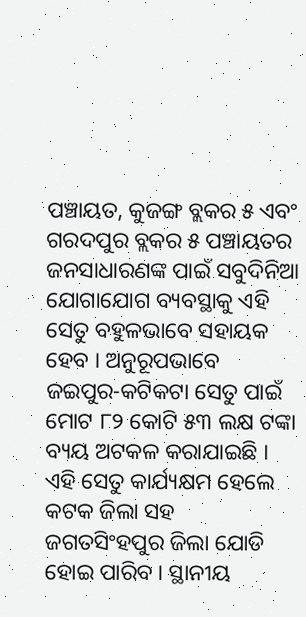ପଞ୍ଚାୟତ, କୁଜଙ୍ଗ ବ୍ଲକର ୫ ଏବଂ ଗରଦପୁର ବ୍ଲକର ୫ ପଞ୍ଚାୟତର ଜନସାଧାରଣଙ୍କ ପାଇଁ ସବୁଦିନିଆ ଯୋଗାଯୋଗ ବ୍ୟବସ୍ଥାକୁ ଏହି ସେତୁ ବହୁଳଭାବେ ସହାୟକ ହେବ । ଅନୁରୂପଭାବେ ଜଇପୁର-କଟିକଟା ସେତୁ ପାଇଁ ମୋଟ ୮୨ କୋଟି ୫୩ ଲକ୍ଷ ଟଙ୍କା ବ୍ୟୟ ଅଟକଳ କରାଯାଇଛି । ଏହି ସେତୁ କାର୍ଯ୍ୟକ୍ଷମ ହେଲେ କଟକ ଜିଲା ସହ ଜଗତସିଂହପୁର ଜିଲା ଯୋଡି ହୋଇ ପାରିବ । ସ୍ଥାନୀୟ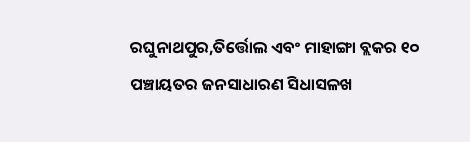ରଘୁନାଥପୁର,ତିର୍ତ୍ତୋଲ ଏବଂ ମାହାଙ୍ଗା ବ୍ଲକର ୧୦ ପଞ୍ଚାୟତର ଜନସାଧାରଣ ସିଧାସଳଖ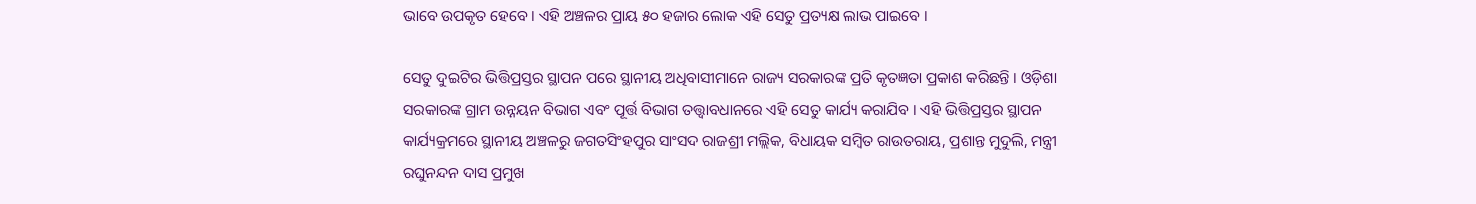ଭାବେ ଉପକୃତ ହେବେ । ଏହି ଅଞ୍ଚଳର ପ୍ରାୟ ୫୦ ହଜାର ଲୋକ ଏହି ସେତୁ ପ୍ରତ୍ୟକ୍ଷ ଲାଭ ପାଇବେ ।

ସେତୁ ଦୁଇଟିର ଭିତ୍ତିପ୍ରସ୍ତର ସ୍ଥାପନ ପରେ ସ୍ଥାନୀୟ ଅଧିବାସୀମାନେ ରାଜ୍ୟ ସରକାରଙ୍କ ପ୍ରତି କୃତଜ୍ଞତା ପ୍ରକାଶ କରିଛନ୍ତି । ଓଡ଼ିଶା ସରକାରଙ୍କ ଗ୍ରାମ ଉନ୍ନୟନ ବିଭାଗ ଏବଂ ପୂର୍ତ୍ତ ବିଭାଗ ତତ୍ତ୍ୱାବଧାନରେ ଏହି ସେତୁ କାର୍ଯ୍ୟ କରାଯିବ । ଏହି ଭିତ୍ତିପ୍ରସ୍ତର ସ୍ଥାପନ କାର୍ଯ୍ୟକ୍ରମରେ ସ୍ଥାନୀୟ ଅଞ୍ଚଳରୁ ଜଗତସିଂହପୁର ସାଂସଦ ରାଜଶ୍ରୀ ମଲ୍ଲିକ, ବିଧାୟକ ସମ୍ବିତ ରାଉତରାୟ, ପ୍ରଶାନ୍ତ ମୁଦୁଲି, ମନ୍ତ୍ରୀ ରଘୁନନ୍ଦନ ଦାସ ପ୍ରମୁଖ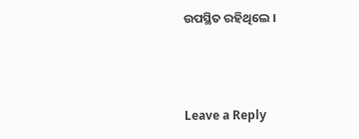ଉପସ୍ଥିତ ରହିଥିଲେ ।



Leave a Reply